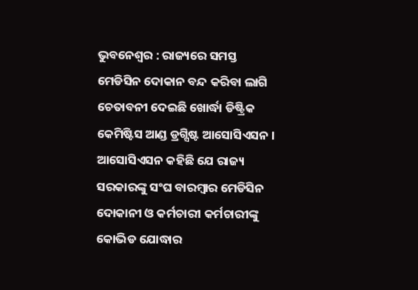ଭୁବନେଶ୍ୱର : ରାଜ୍ୟରେ ସମସ୍ତ ମେଡିସିନ ଦୋକାନ ବନ୍ଦ କରିବା ଲାଗି ଚେତାବନୀ ଦେଇଛି ଖୋର୍ଦ୍ଧା ଡିଷ୍ଟ୍ରିକ କେମିଷ୍ଟିସ ଆଣ୍ଡ ଡ୍ରଗ୍ସିଷ୍ଟ ଆସୋସିଏସନ । ଆସୋସିଏସନ କହିଛି ଯେ ରାଜ୍ୟ ସରକାରଙ୍କୁ ସଂଘ ବାରମ୍ବାର ମେଡିସିନ ଦୋକାନୀ ଓ କର୍ମଚାରୀ କର୍ମଚାରୀଙ୍କୁ କୋଭିଡ ଯୋଦ୍ଧାର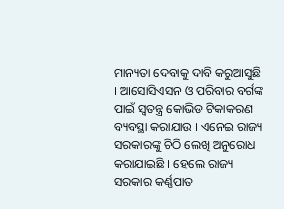ମାନ୍ୟତା ଦେବାକୁ ଦାବି କରୁଆସୁଛି । ଆସୋସିଏସନ ଓ ପରିବାର ବର୍ଗଙ୍କ ପାଇଁ ସ୍ୱତନ୍ତ୍ର କୋଭିଡ ଟିକାକରଣ ବ୍ୟବସ୍ଥା କରାଯାଉ । ଏନେଇ ରାଜ୍ୟ ସରକାରଙ୍କୁ ଚିଠି ଲେଖି ଅନୁରୋଧ କରାଯାଇଛି । ହେଲେ ରାଜ୍ୟ ସରକାର କର୍ଣ୍ଣପାତ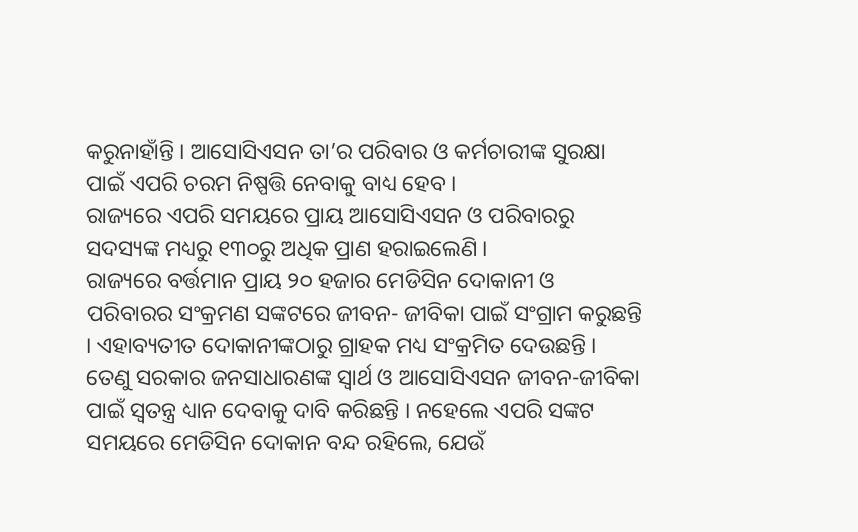କରୁନାହାଁନ୍ତି । ଆସୋସିଏସନ ତା’ର ପରିବାର ଓ କର୍ମଚାରୀଙ୍କ ସୁରକ୍ଷା ପାଇଁ ଏପରି ଚରମ ନିଷ୍ପତ୍ତି ନେବାକୁ ବାଧ୍ୟ ହେବ ।
ରାଜ୍ୟରେ ଏପରି ସମୟରେ ପ୍ରାୟ ଆସୋସିଏସନ ଓ ପରିବାରରୁ ସଦସ୍ୟଙ୍କ ମଧ୍ୟରୁ ୧୩୦ରୁ ଅଧିକ ପ୍ରାଣ ହରାଇଲେଣି ।
ରାଜ୍ୟରେ ବର୍ତ୍ତମାନ ପ୍ରାୟ ୨୦ ହଜାର ମେଡିସିନ ଦୋକାନୀ ଓ ପରିବାରର ସଂକ୍ରମଣ ସଙ୍କଟରେ ଜୀବନ- ଜୀବିକା ପାଇଁ ସଂଗ୍ରାମ କରୁଛନ୍ତି । ଏହାବ୍ୟତୀତ ଦୋକାନୀଙ୍କଠାରୁ ଗ୍ରାହକ ମଧ୍ୟ ସଂକ୍ରମିତ ଦେଉଛନ୍ତି । ତେଣୁ ସରକାର ଜନସାଧାରଣଙ୍କ ସ୍ୱାର୍ଥ ଓ ଆସୋସିଏସନ ଜୀବନ-ଜୀବିକା ପାଇଁ ସ୍ୱତନ୍ତ୍ର ଧ୍ୟାନ ଦେବାକୁ ଦାବି କରିଛନ୍ତି । ନହେଲେ ଏପରି ସଙ୍କଟ ସମୟରେ ମେଡିସିନ ଦୋକାନ ବନ୍ଦ ରହିଲେ, ଯେଉଁ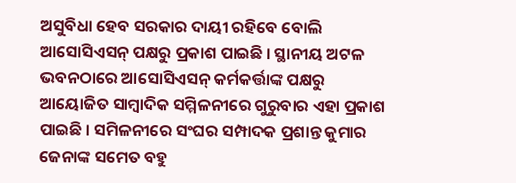ଅସୁବିଧା ହେବ ସରକାର ଦାୟୀ ରହିବେ ବୋଲି ଆସୋସିଏସନ୍ ପକ୍ଷରୁ ପ୍ରକାଶ ପାଇଛି । ସ୍ଥାନୀୟ ଅଟଳ ଭବନଠାରେ ଆସୋସିଏସନ୍ କର୍ମକର୍ତ୍ତାଙ୍କ ପକ୍ଷରୁ ଆୟୋଜିତ ସାମ୍ବାଦିକ ସମ୍ମିଳନୀରେ ଗୁରୁବାର ଏହା ପ୍ରକାଶ ପାଇଛି । ସମିଳନୀରେ ସଂଘର ସମ୍ପାଦକ ପ୍ରଶାନ୍ତ କୁମାର ଜେନାଙ୍କ ସମେତ ବହୁ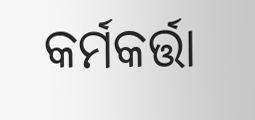କର୍ମକର୍ତ୍ତା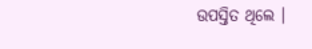ଉପସ୍ତିତ ଥିଲେ ।